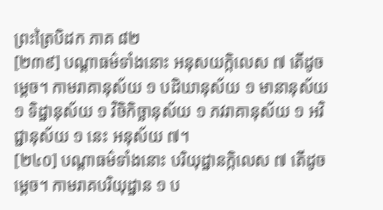ព្រះត្រៃបិដក ភាគ ៨២
[២៣៩] បណ្ដាធម៌ទាំងនោះ អនុសយក្កិលេស ៧ តើដូចម្ដេច។ កាមរាគានុស័យ ១ បដិឃានុស័យ ១ មានានុស័យ ១ ទិដ្ឋានុស័យ ១ វិចិកិច្ឆានុស័យ ១ ភវរាគានុស័យ ១ អវិជ្ជានុស័យ ១ នេះ អនុស័យ ៧។
[២៤០] បណ្ដាធម៌ទាំងនោះ បរិយុដ្ឋានក្កិលេស ៧ តើដូចម្ដេច។ កាមរាគបរិយុដ្ឋាន ១ ប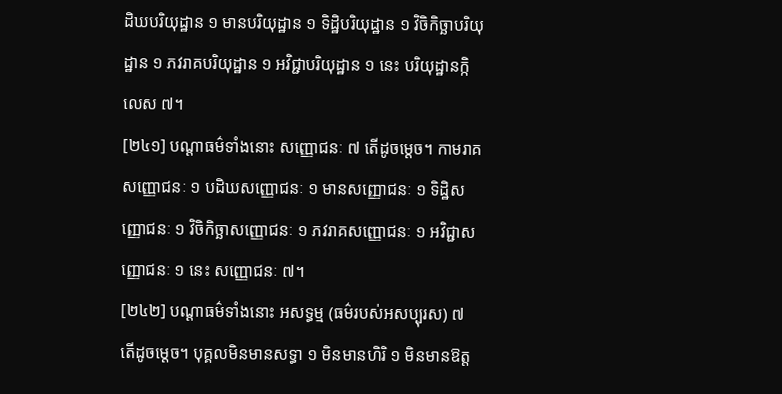ដិឃបរិយុដ្ឋាន ១ មានបរិយុដ្ឋាន ១ ទិដ្ឋិបរិយុដ្ឋាន ១ វិចិកិច្ឆាបរិយុដ្ឋាន ១ ភវរាគបរិយុដ្ឋាន ១ អវិជ្ជាបរិយុដ្ឋាន ១ នេះ បរិយុដ្ឋានកិ្កលេស ៧។
[២៤១] បណ្ដាធម៌ទាំងនោះ សញ្ញោជនៈ ៧ តើដូចម្ដេច។ កាមរាគសញ្ញោជនៈ ១ បដិឃសញ្ញោជនៈ ១ មានសញ្ញោជនៈ ១ ទិដ្ឋិសញ្ញោជនៈ ១ វិចិកិច្ឆាសញ្ញោជនៈ ១ ភវរាគសញ្ញោជនៈ ១ អវិជ្ជាសញ្ញោជនៈ ១ នេះ សញ្ញោជនៈ ៧។
[២៤២] បណ្ដាធម៌ទាំងនោះ អសទ្ធម្ម (ធម៌របស់អសប្បុរស) ៧ តើដូចម្ដេច។ បុគ្គលមិនមានសទ្ធា ១ មិនមានហិរិ ១ មិនមានឱត្ត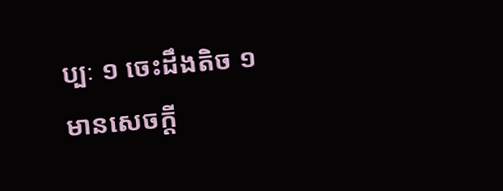ប្បៈ ១ ចេះដឹងតិច ១ មានសេចក្ដី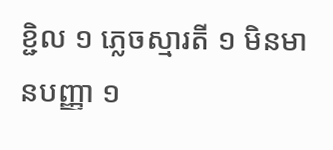ខ្ជិល ១ ភ្លេចស្មារតី ១ មិនមានបញ្ញា ១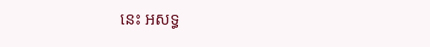នេះ អសទ្ធ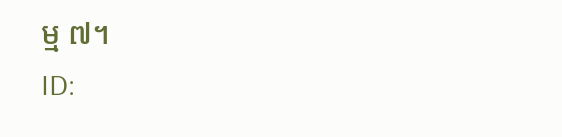ម្ម ៧។
ID: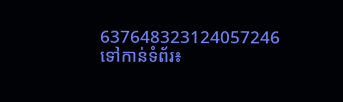637648323124057246
ទៅកាន់ទំព័រ៖